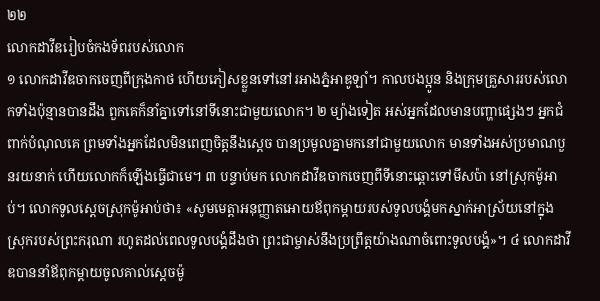២២
លោកដាវីឌរៀបចំកងទ័ពរបស់លោក
១ លោកដាវីឌចាកចេញពីក្រុងកាថ ហើយភៀសខ្លួនទៅនៅរអាងភ្នំអាឌូឡាំ។ កាលបងប្អូន និងក្រុមគ្រួសាររបស់លោកទាំងប៉ុន្មានបានដឹង ពួកគេក៏នាំគ្នាទៅនៅទីនោះជាមួយលោក។ ២ ម្យ៉ាងទៀត អស់អ្នកដែលមានបញ្ហាផ្សេងៗ អ្នកជំពាក់បំណុលគេ ព្រមទាំងអ្នកដែលមិនពេញចិត្តនឹងស្ដេច បានប្រមូលគ្នាមកនៅជាមួយលោក មានទាំងអស់ប្រមាណបួនរយនាក់ ហើយលោកក៏ឡើងធ្វើជាមេ។ ៣ បន្ទាប់មក លោកដាវីឌចាកចេញពីទីនោះឆ្ពោះទៅមីសប៉ា នៅស្រុកម៉ូអាប់។ លោកទូលស្ដេចស្រុកម៉ូអាប់ថា៖ «សូមមេត្តាអនុញ្ញាតអោយឪពុកម្ដាយរបស់ទូលបង្គំមកស្នាក់អាស្រ័យនៅក្នុងស្រុករបស់ព្រះករុណា រហូតដល់ពេលទូលបង្គំដឹងថា ព្រះជាម្ចាស់នឹងប្រព្រឹត្តយ៉ាងណាចំពោះទូលបង្គំ»។ ៤ លោកដាវីឌបាននាំឪពុកម្ដាយចូលគាល់ស្ដេចម៉ូ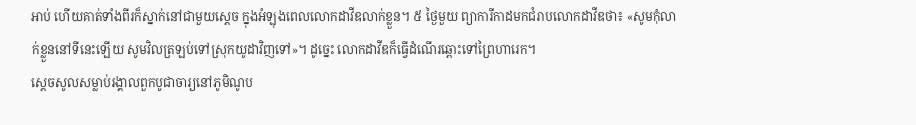អាប់ ហើយគាត់ទាំងពីរក៏ស្នាក់នៅជាមួយស្ដេច ក្នុងអំឡុងពេលលោកដាវីឌលាក់ខ្លួន។ ៥ ថ្ងៃមួយ ព្យាការីកាដមកជំរាបលោកដាវីឌថា៖ «សូមកុំលាក់ខ្លួននៅទីនេះឡើយ សូមវិលត្រឡប់ទៅស្រុកយូដាវិញទៅ»។ ដូច្នេះ លោកដាវីឌក៏ធ្វើដំណើរឆ្ពោះទៅព្រៃហារេក។
ស្ដេចសូលសម្លាប់រង្គាលពួកបូជាចារ្យនៅភូមិណូប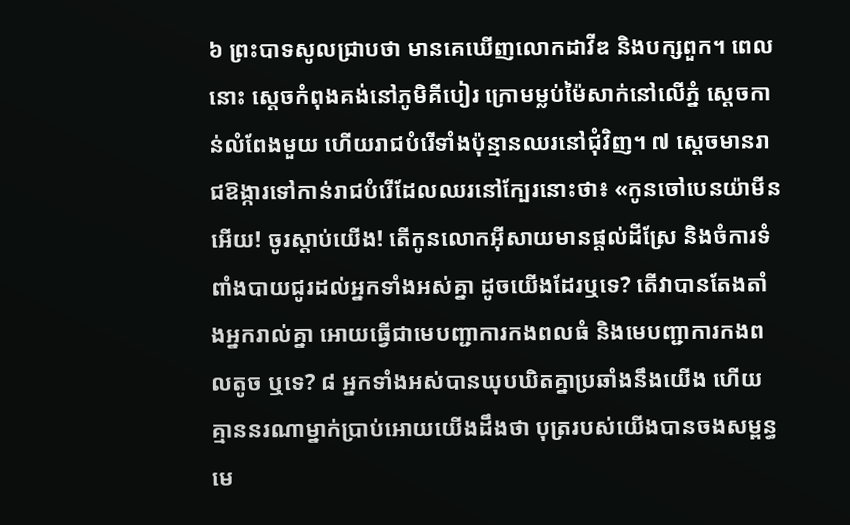៦ ព្រះបាទសូលជ្រាបថា មានគេឃើញលោកដាវីឌ និងបក្សពួក។ ពេលនោះ ស្ដេចកំពុងគង់នៅភូមិគីបៀរ ក្រោមម្លប់ម៉ៃសាក់នៅលើភ្នំ ស្ដេចកាន់លំពែងមួយ ហើយរាជបំរើទាំងប៉ុន្មានឈរនៅជុំវិញ។ ៧ ស្ដេចមានរាជឱង្ការទៅកាន់រាជបំរើដែលឈរនៅក្បែរនោះថា៖ «កូនចៅបេនយ៉ាមីនអើយ! ចូរស្ដាប់យើង! តើកូនលោកអ៊ីសាយមានផ្ដល់ដីស្រែ និងចំការទំពាំងបាយជូរដល់អ្នកទាំងអស់គ្នា ដូចយើងដែរឬទេ? តើវាបានតែងតាំងអ្នករាល់គ្នា អោយធ្វើជាមេបញ្ជាការកងពលធំ និងមេបញ្ជាការកងពលតូច ឬទេ? ៨ អ្នកទាំងអស់បានឃុបឃិតគ្នាប្រឆាំងនឹងយើង ហើយគ្មាននរណាម្នាក់ប្រាប់អោយយើងដឹងថា បុត្ររបស់យើងបានចងសម្ពន្ធមេ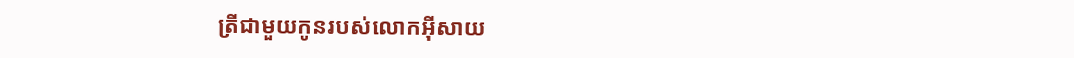ត្រីជាមួយកូនរបស់លោកអ៊ីសាយ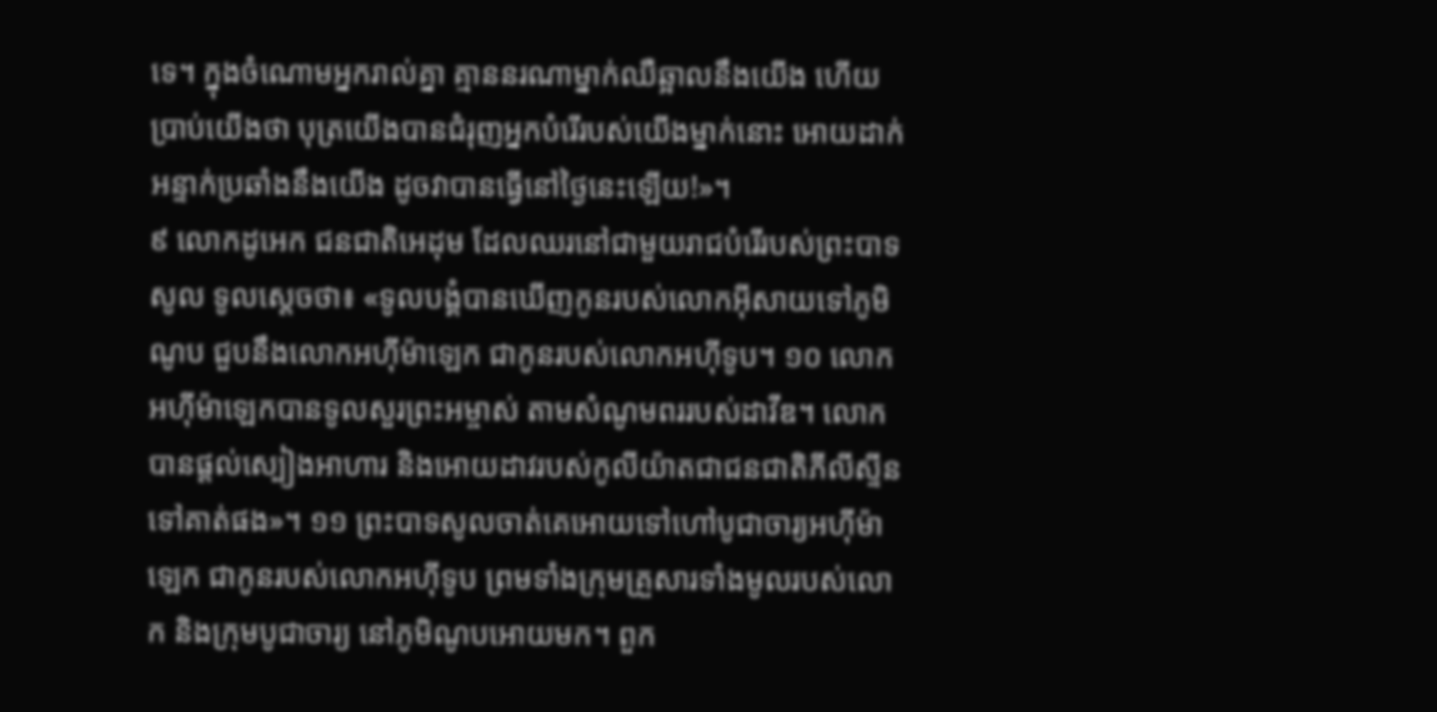ទេ។ ក្នុងចំណោមអ្នករាល់គ្នា គ្មាននរណាម្នាក់ឈឺឆ្អាលនឹងយើង ហើយប្រាប់យើងថា បុត្រយើងបានជំរុញអ្នកបំរើរបស់យើងម្នាក់នោះ អោយដាក់អន្ទាក់ប្រឆាំងនឹងយើង ដូចវាបានធ្វើនៅថ្ងៃនេះឡើយ!»។
៩ លោកដូអេក ជនជាតិអេដុម ដែលឈរនៅជាមួយរាជបំរើរបស់ព្រះបាទសូល ទូលស្ដេចថា៖ «ទូលបង្គំបានឃើញកូនរបស់លោកអ៊ីសាយទៅភូមិណូប ជួបនឹងលោកអហ៊ីម៉ាឡេក ជាកូនរបស់លោកអហ៊ីទូប។ ១០ លោកអហ៊ីម៉ាឡេកបានទូលសួរព្រះអម្ចាស់ តាមសំណូមពររបស់ដាវីឌ។ លោកបានផ្ដល់ស្បៀងអាហារ និងអោយដាវរបស់កូលីយ៉ាតជាជនជាតិភីលីស្ទីន ទៅគាត់ផង»។ ១១ ព្រះបាទសូលចាត់គេអោយទៅហៅបូជាចារ្យអហ៊ីម៉ាឡេក ជាកូនរបស់លោកអហ៊ីទូប ព្រមទាំងក្រុមគ្រួសារទាំងមូលរបស់លោក និងក្រុមបូជាចារ្យ នៅភូមិណូបអោយមក។ ពួក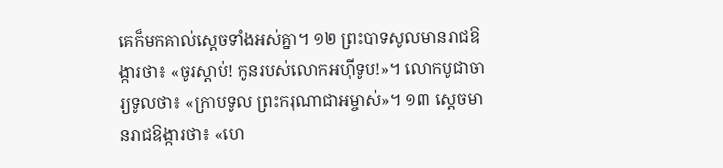គេក៏មកគាល់ស្ដេចទាំងអស់គ្នា។ ១២ ព្រះបាទសូលមានរាជឱង្ការថា៖ «ចូរស្ដាប់! កូនរបស់លោកអហ៊ីទូប!»។ លោកបូជាចារ្យទូលថា៖ «ក្រាបទូល ព្រះករុណាជាអម្ចាស់»។ ១៣ ស្ដេចមានរាជឱង្ការថា៖ «ហេ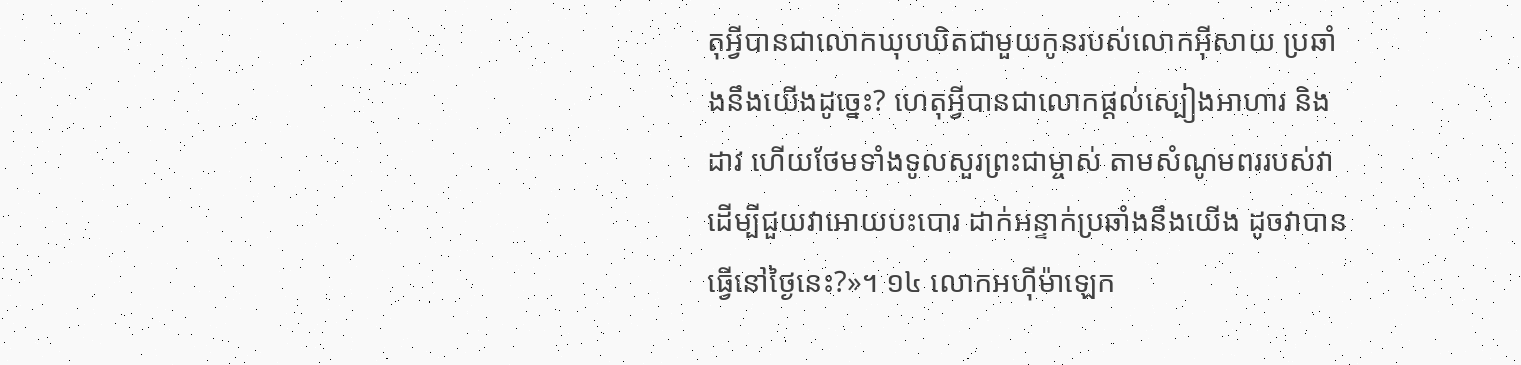តុអ្វីបានជាលោកឃុបឃិតជាមួយកូនរបស់លោកអ៊ីសាយ ប្រឆាំងនឹងយើងដូច្នេះ? ហេតុអ្វីបានជាលោកផ្ដល់ស្បៀងអាហារ និងដាវ ហើយថែមទាំងទូលសួរព្រះជាម្ចាស់ តាមសំណូមពររបស់វា ដើម្បីជួយវាអោយបះបោរ ដាក់អន្ទាក់ប្រឆាំងនឹងយើង ដូចវាបានធ្វើនៅថ្ងៃនេះ?»។ ១៤ លោកអហ៊ីម៉ាឡេក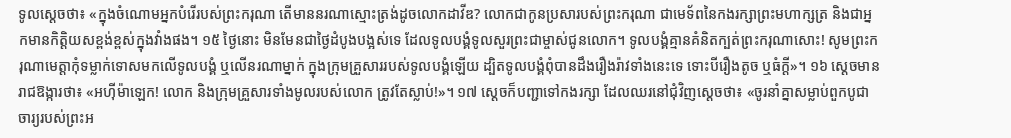ទូលស្ដេចថា៖ «ក្នុងចំណោមអ្នកបំរើរបស់ព្រះករុណា តើមាននរណាស្មោះត្រង់ដូចលោកដាវីឌ? លោកជាកូនប្រសារបស់ព្រះករុណា ជាមេទ័ពនៃកងរក្សាព្រះមហាក្សត្រ និងជាអ្នកមានកិត្តិយសខ្ពង់ខ្ពស់ក្នុងវាំងផង។ ១៥ ថ្ងៃនោះ មិនមែនជាថ្ងៃដំបូងបង្អស់ទេ ដែលទូលបង្គំទូលសួរព្រះជាម្ចាស់ជូនលោក។ ទូលបង្គំគ្មានគំនិតក្បត់ព្រះករុណាសោះ! សូមព្រះករុណាមេត្តាកុំទម្លាក់ទោសមកលើទូលបង្គំ ឬលើនរណាម្នាក់ ក្នុងក្រុមគ្រួសាររបស់ទូលបង្គំឡើយ ដ្បិតទូលបង្គំពុំបានដឹងរឿងរ៉ាវទាំងនេះទេ ទោះបីរឿងតូច ឬធំក្ដី»។ ១៦ ស្ដេចមានរាជឱង្ការថា៖ «អហ៊ីម៉ាឡេក! លោក និងក្រុមគ្រួសារទាំងមូលរបស់លោក ត្រូវតែស្លាប់!»។ ១៧ ស្ដេចក៏បញ្ជាទៅកងរក្សា ដែលឈរនៅជុំវិញស្ដេចថា៖ «ចូរនាំគ្នាសម្លាប់ពួកបូជាចារ្យរបស់ព្រះអ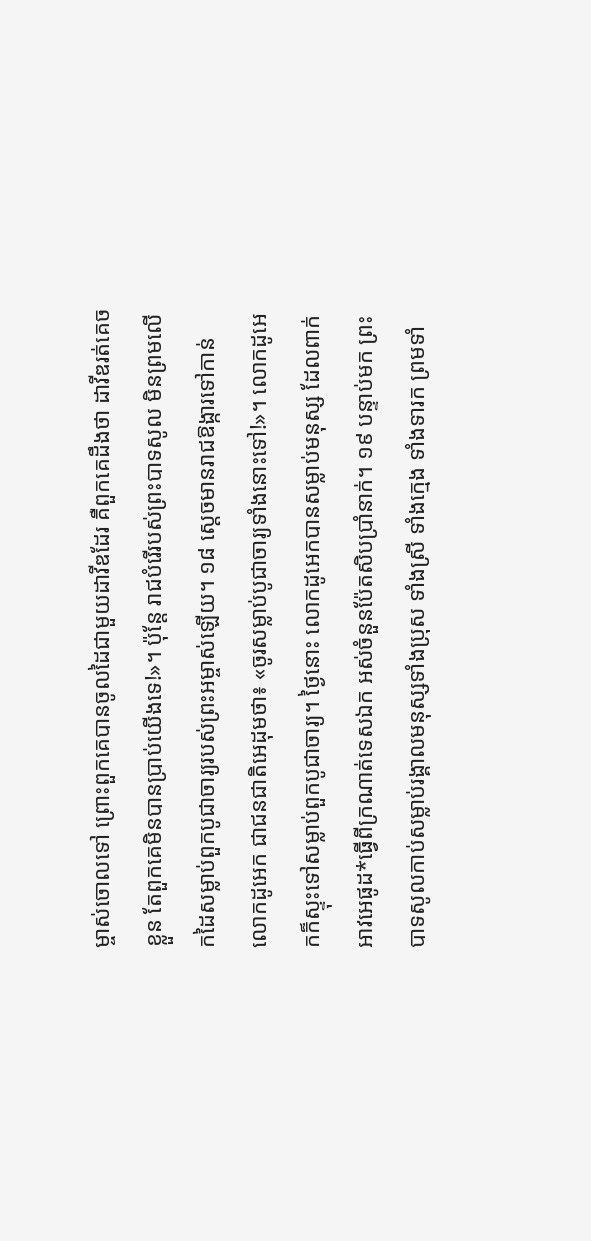ម្ចាស់ចោលទៅ ព្រោះពួកគេបានចូលដៃជាមួយដាវីឌដែរ គឺពួកគេដឹងថា ដាវីឌរត់គេចខ្លួន តែពួកគេមិនបានប្រាប់យើងទេ!»។ ប៉ុន្តែ រាជបំរើរបស់ព្រះបាទសូល មិនព្រមលើកដៃសម្លាប់ពួកបូជាចារ្យរបស់ព្រះអម្ចាស់ឡើយ។ ១៨ ស្ដេចមានរាជឱង្ការទៅកាន់លោកដូអេក ជាជនជាតិអេដុមថា៖ «ចូរសម្លាប់បូជាចារ្យទាំងនោះទៅ!»។ លោកដូអេកក៏ស្ទុះទៅសម្លាប់ពួកបូជាចារ្យ។ ថ្ងៃនោះ លោកដូអេកបានសម្លាប់មនុស្ស ដែលពាក់អាវអេផូដ*ធ្វើពីក្រណាត់ទេសឯក អស់ចំនួនប៉ែតសិបប្រាំនាក់។ ១៩ បន្ទាប់មក ព្រះបាទសូលកាប់សម្លាប់រង្គាលមនុស្សទាំងប្រុស ទាំងស្រី ទាំងក្មេង ទាំងទារក ព្រមទាំ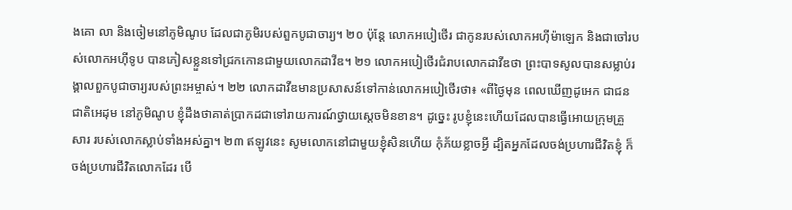ងគោ លា និងចៀមនៅភូមិណូប ដែលជាភូមិរបស់ពួកបូជាចារ្យ។ ២០ ប៉ុន្តែ លោកអបៀថើរ ជាកូនរបស់លោកអហ៊ីម៉ាឡេក និងជាចៅរបស់លោកអហ៊ីទូប បានភៀសខ្លួនទៅជ្រកកោនជាមួយលោកដាវីឌ។ ២១ លោកអបៀថើរជំរាបលោកដាវីឌថា ព្រះបាទសូលបានសម្លាប់រង្គាលពួកបូជាចារ្យរបស់ព្រះអម្ចាស់។ ២២ លោកដាវីឌមានប្រសាសន៍ទៅកាន់លោកអបៀថើរថា៖ «ពីថ្ងៃមុន ពេលឃើញដូអេក ជាជនជាតិអេដុម នៅភូមិណូប ខ្ញុំដឹងថាគាត់ប្រាកដជាទៅរាយការណ៍ថ្វាយស្ដេចមិនខាន។ ដូច្នេះ រូបខ្ញុំនេះហើយដែលបានធ្វើអោយក្រុមគ្រួសារ របស់លោកស្លាប់ទាំងអស់គ្នា។ ២៣ ឥឡូវនេះ សូមលោកនៅជាមួយខ្ញុំសិនហើយ កុំភ័យខ្លាចអ្វី ដ្បិតអ្នកដែលចង់ប្រហារជីវិតខ្ញុំ ក៏ចង់ប្រហារជីវិតលោកដែរ បើ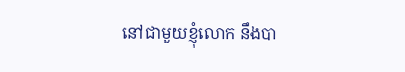នៅជាមួយខ្ញុំលោក នឹងបា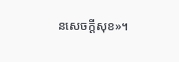នសេចក្ដីសុខ»។